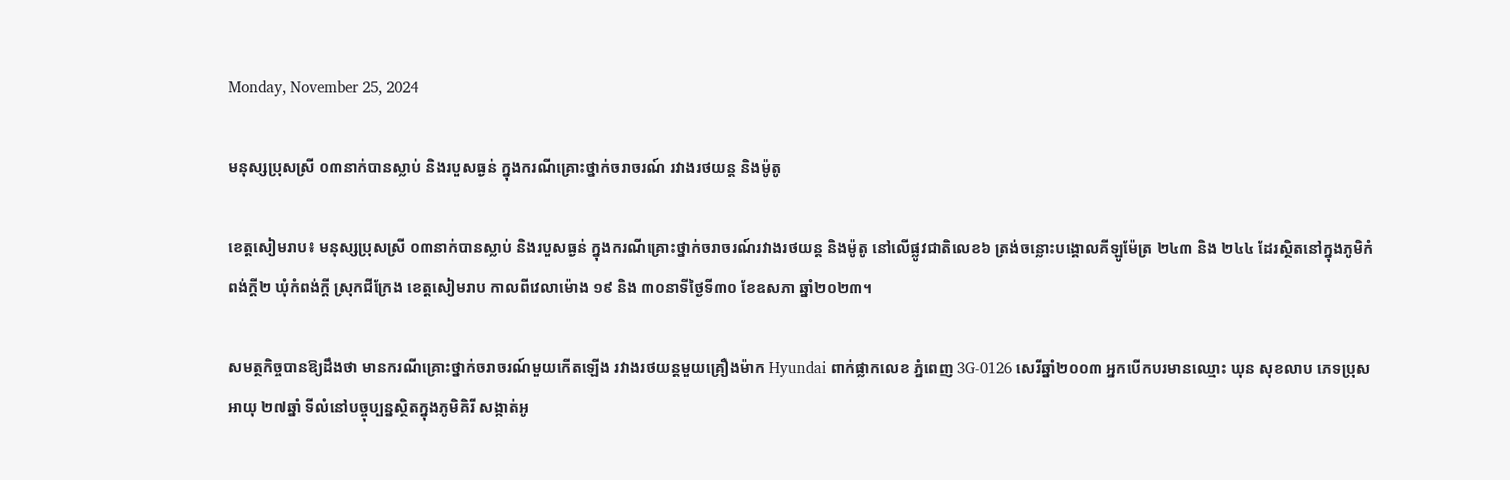Monday, November 25, 2024

មនុស្សប្រុសស្រី ០៣នាក់បានស្លាប់ និងរបួសធ្ងន់ ក្នុងករណីគ្រោះថ្នាក់ចរាចរណ៍ រវាងរថយន្ត និងម៉ូតូ

ខេត្តសៀមរាប៖ មនុស្សប្រុសស្រី ០៣នាក់បានស្លាប់ និងរបួសធ្ងន់ ក្នុងករណីគ្រោះថ្នាក់ចរាចរណ៍រវាងរថយន្ត និងម៉ូតូ នៅលើផ្លូវជាតិលេខ៦ ត្រង់ចន្លោះបង្គោលគីឡូម៉ែត្រ ២៤៣ និង ២៤៤ ដែរស្ថិតនៅក្នុងភូមិកំពង់ក្តី២ ឃុំកំពង់ក្តី ស្រុកជីក្រែង ខេត្តសៀមរាប កាលពីវេលាម៉ោង ១៩ និង ៣០នាទីថ្ងៃទី៣០ ខែឧសភា ឆ្នាំ២០២៣។

សមត្ថកិច្ចបានឱ្យដឹងថា មានករណីគ្រោះថ្នាក់ចរាចរណ៍មួយកើតឡើង រវាងរថយន្តមួយគ្រឿងម៉ាក Hyundai ពាក់ផ្លាកលេខ ភ្នំពេញ 3G-0126 សេរីឆ្នាំ២០០៣ អ្នកបើកបរមានឈ្មោះ ឃុន សុខលាប ភេទប្រុស អាយុ ២៧ឆ្នាំ ទីលំនៅបច្ចុប្បន្នស្ថិតក្នុងភូមិគិរី សង្កាត់អូ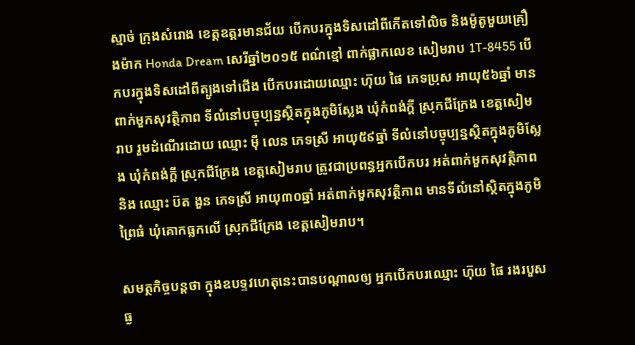ស្មាច់ ក្រុងសំរោង ខេត្តឧត្តរមានជ័យ បើកបរក្នុងទិសដៅពីកើតទៅលិច និងម៉ូតូមួយគ្រឿងម៉ាក Honda Dream សេរីឆ្នាំ២០១៥ ពណ៌ខ្មៅ ពាក់ផ្លាកលេខ សៀមរាប 1T-8455 បើកបរក្នុងទិសដៅពីត្បូងទៅជើង បើកបរដោយឈ្មោះ ហ៊ុយ ផៃ ភេទប្រុស អាយុ៥៦ឆ្នាំ មានពាក់មួកសុវត្ថិភាព ទីលំនៅបច្ចុប្បន្នស្ថិតក្នុងភូមិស្លែង ឃុំកំពង់ក្តី ស្រុកជីក្រែង ខេត្តសៀមរាប រួមដំណើរដោយ ឈ្មោះ មុី លេន ភេទស្រី អាយុ៥៩ឆ្នាំ ទីលំនៅបច្ចុប្បន្នស្ថិតក្នុងភូមិស្លែង ឃុំកំពង់ក្តី ស្រុកជីក្រែង ខេត្តសៀមរាប ត្រូវជាប្រពន្ធអ្នកបើកបរ អត់ពាក់មួកសុវត្ថិភាព និង ឈ្មោះ ប៊ត ងួន ភេទស្រី អាយុ៣០ឆ្នាំ អត់ពាក់មួកសុវត្ថិភាព មានទីលំនៅស្ថិតក្នុងភូមិព្រៃធំ ឃុំគោកធ្លកលើ ស្រុកជីក្រែង ខេត្តសៀមរាប។

សមត្ថកិច្ចបន្តថា ក្នុងឧបទ្ទវហេតុនេះបានបណ្ដាលឲ្យ អ្នកបើកបរឈ្មោះ ហ៊ុយ ផៃ រងរបួសធ្ង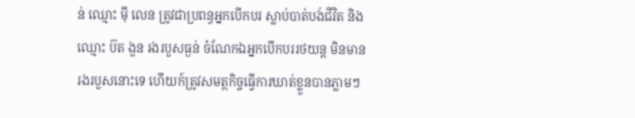ន់ ឈ្មោះ មុី លេន ត្រូវជាប្រពន្ធអ្នកបើកបរ ស្លាប់បាត់បង់ជីវិត និងឈ្មោះ ប៊ត ងួន រងរបួសធ្ងន់ ចំណែកឯអ្នកបើកបររថយន្ត មិនមានរងរបួសនោះទេ ហើយក៍ត្រូវសមត្ថកិច្ចធ្វើការឃាត់ខ្លួនបានភ្លាមៗ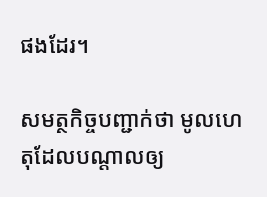ផងដែរ។

សមត្ថកិច្ចបញ្ជាក់ថា មូលហេតុដែលបណ្ដាលឲ្យ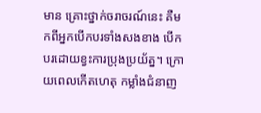មាន គ្រោះថ្នាក់ចរាចរណ៍នេះ គឺមកពីអ្នកបើកបរទាំងសងខាង បើកបរដោយខ្វះការប្រុងប្រយ័ត្ន។ ក្រោយពេលកើតហេតុ កម្លាំងជំនាញ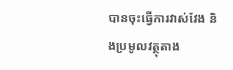បានចុះធ្វើការវាស់វែង និងប្រមូលវត្ថុតាង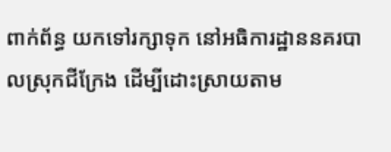ពាក់ព័ន្ធ យកទៅរក្សាទុក នៅអធិការដ្ឋាននគរបាលស្រុកជីក្រែង ដើម្បីដោះស្រាយតាម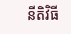នីតិវិធី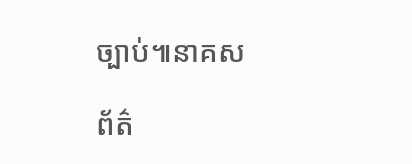ច្បាប់៕នាគស

ព័ត៌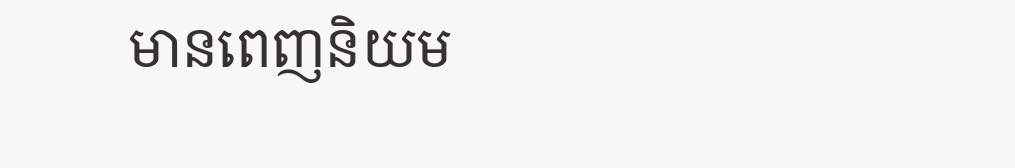មានពេញនិយម